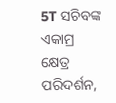5T ସଚିବଙ୍କ ଏକାମ୍ର କ୍ଷେତ୍ର ପରିଦର୍ଶନ,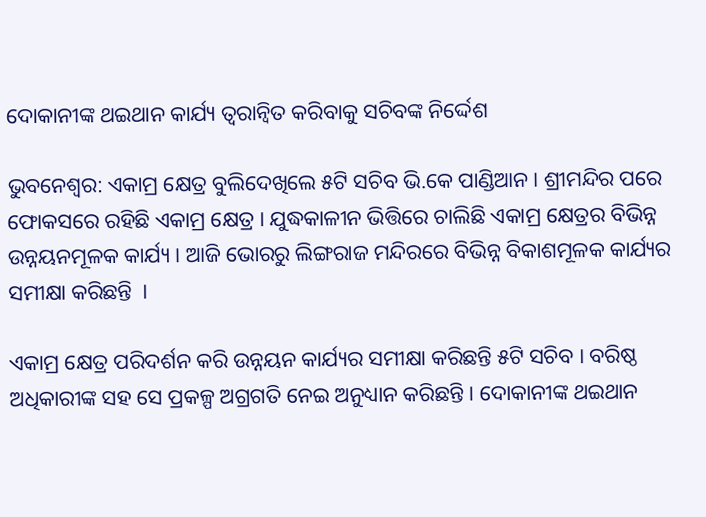ଦୋକାନୀଙ୍କ ଥଇଥାନ କାର୍ଯ୍ୟ ତ୍ୱରାନ୍ୱିତ କରିବାକୁ ସଚିବଙ୍କ ନିର୍ଦ୍ଦେଶ

ଭୁବନେଶ୍ୱର: ଏକାମ୍ର କ୍ଷେତ୍ର ବୁଲିଦେଖିଲେ ୫ଟି ସଚିବ ଭି.କେ ପାଣ୍ଡିଆନ । ଶ୍ରୀମନ୍ଦିର ପରେ ଫୋକସରେ ରହିଛି ଏକାମ୍ର କ୍ଷେତ୍ର । ଯୁଦ୍ଧକାଳୀନ ଭିତ୍ତିରେ ଚାଲିଛି ଏକାମ୍ର କ୍ଷେତ୍ରର ବିଭିନ୍ନ ଉନ୍ନୟନମୂଳକ କାର୍ଯ୍ୟ । ଆଜି ଭୋରରୁ ଲିଙ୍ଗରାଜ ମନ୍ଦିରରେ ବିଭିନ୍ନ ବିକାଶମୂଳକ କାର୍ଯ୍ୟର ସମୀକ୍ଷା କରିଛନ୍ତି  ।

ଏକାମ୍ର କ୍ଷେତ୍ର ପରିଦର୍ଶନ କରି ଉନ୍ନୟନ କାର୍ଯ୍ୟର ସମୀକ୍ଷା କରିଛନ୍ତି ୫ଟି ସଚିବ । ବରିଷ୍ଠ ଅଧିକାରୀଙ୍କ ସହ ସେ ପ୍ରକଳ୍ପ ଅଗ୍ରଗତି ନେଇ ଅନୁଧ୍ୟାନ କରିଛନ୍ତି । ଦୋକାନୀଙ୍କ ଥଇଥାନ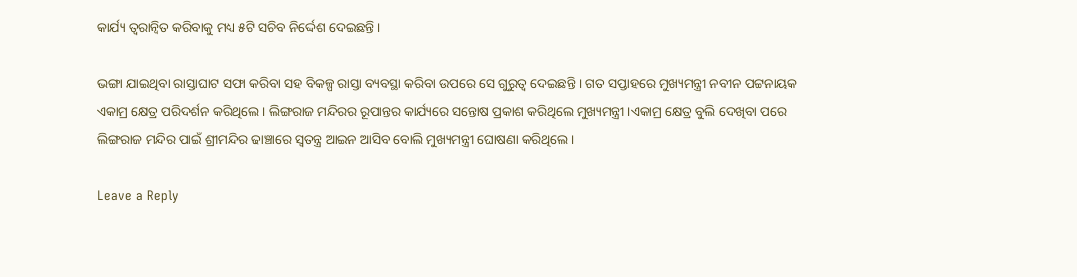କାର୍ଯ୍ୟ ତ୍ୱରାନ୍ୱିତ କରିବାକୁ ମଧ୍ୟ ୫ଟି ସଚିବ ନିର୍ଦ୍ଦେଶ ଦେଇଛନ୍ତି ।

ଭଙ୍ଗା ଯାଇଥିବା ରାସ୍ତାଘାଟ ସଫା କରିବା ସହ ବିକଳ୍ପ ରାସ୍ତା ବ୍ୟବସ୍ଥା କରିବା ଉପରେ ସେ ଗୁରୁତ୍ୱ ଦେଇଛନ୍ତି । ଗତ ସପ୍ତାହରେ ମୁଖ୍ୟମନ୍ତ୍ରୀ ନବୀନ ପଟ୍ଟନାୟକ ଏକାମ୍ର କ୍ଷେତ୍ର ପରିଦର୍ଶନ କରିଥିଲେ । ଲିଙ୍ଗରାଜ ମନ୍ଦିରର ରୂପାନ୍ତର କାର୍ଯ୍ୟରେ ସନ୍ତୋଷ ପ୍ରକାଶ କରିଥିଲେ ମୁଖ୍ୟମନ୍ତ୍ରୀ ।ଏକାମ୍ର କ୍ଷେତ୍ର ବୁଲି ଦେଖିବା ପରେ ଲିଙ୍ଗରାଜ ମନ୍ଦିର ପାଇଁ ଶ୍ରୀମନ୍ଦିର ଢାଞ୍ଚାରେ ସ୍ୱତନ୍ତ୍ର ଆଇନ ଆସିବ ବୋଲି ମୁଖ୍ୟମନ୍ତ୍ରୀ ଘୋଷଣା କରିଥିଲେ।

Leave a Reply